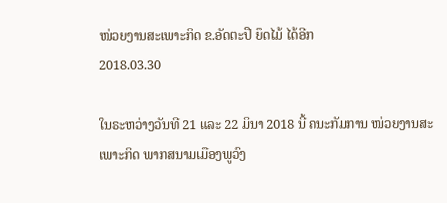ໜ່ວຍງານສະເພາະກິດ ຂ.ອັດຕະປື ຍຶດໄມ້ ໄດ້ອີກ
2018.03.30

ໃນຣະຫວ່າງວັນທີ 21 ແລະ 22 ມິນາ 2018 ນີ້ ຄນະກັມການ ໜ່ວຍງານສະເພາະກິດ ພາກສນາມເມືອງພູວົງ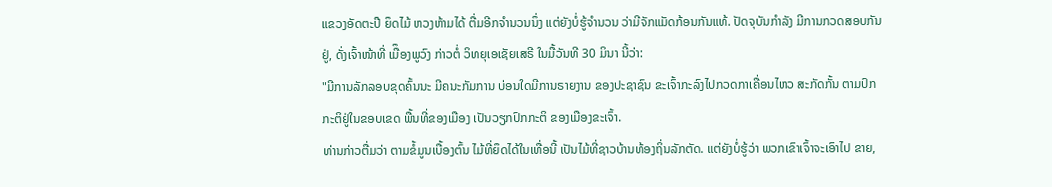ແຂວງອັດຕະປື ຍຶດໄມ້ ຫວງຫ້າມໄດ້ ຕື່ມອີກຈໍານວນນຶ່ງ ແຕ່ຍັງບໍ່ຮູ້ຈໍານວນ ວ່າມີຈັກແມັດກ້ອນກັນແທ້. ປັດຈຸບັນກໍາລັງ ມີການກວດສອບກັນຢູ່, ດັ່ງເຈົ້າໜ້າທີ່ ເມືຶອງພູວົງ ກ່າວຕໍ່ ວິທຍຸເອເຊັຍເສຣີ ໃນມື້ວັນທີ 30 ມິນາ ນີ້ວ່າ:
"ມີການລັກລອບຂຸດຄົ້ນນະ ມີຄນະກັມການ ບ່ອນໃດມີການຣາຍງານ ຂອງປະຊາຊົນ ຂະເຈົ້າກະລົງໄປກວດກາເຄື່ອນໄຫວ ສະກັດກັ້ນ ຕາມປົກກະຕິຢູ່ໃນຂອບເຂດ ພື້ນທີ່ຂອງເມືອງ ເປັນວຽກປົກກະຕິ ຂອງເມືອງຂະເຈົ້າ.
ທ່ານກ່າວຕື່ມວ່າ ຕາມຂໍ້ມູນເບື້ອງຕົ້ນ ໄມ້ທີ່ຍຶດໄດ້ໃນເທື່ອນີ້ ເປັນໄມ້ທີ່ຊາວບ້ານທ້ອງຖິ່ນລັກຕັດ. ແຕ່ຍັງບໍ່ຮູ້ວ່າ ພວກເຂົາເຈົ້າຈະເອົາໄປ ຂາຍ,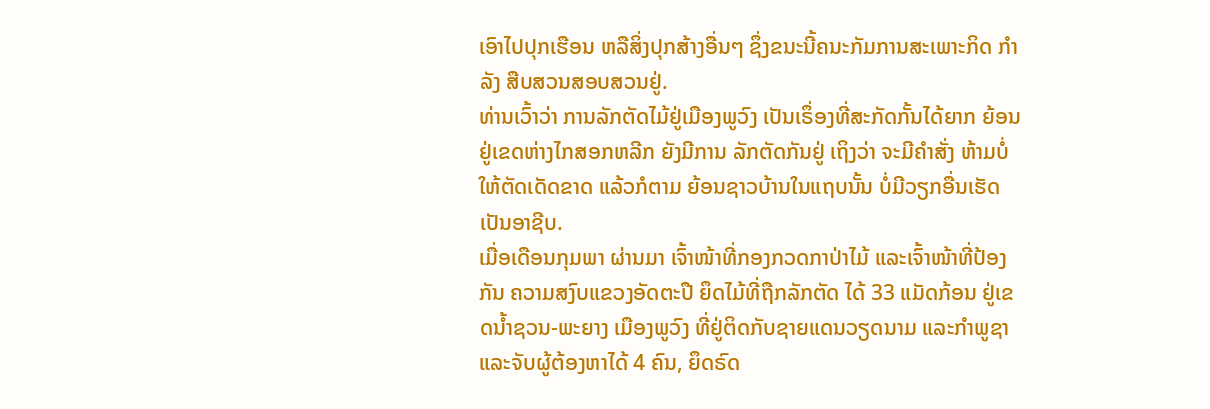ເອົາໄປປຸກເຮືອນ ຫລືສິ່ງປຸກສ້າງອື່ນໆ ຊຶ່ງຂນະນີ້ຄນະກັມການສະເພາະກິດ ກໍາລັງ ສືບສວນສອບສວນຢູ່.
ທ່ານເວົ້າວ່າ ການລັກຕັດໄມ້ຢູ່ເມືອງພູວົງ ເປັນເຣຶ່ອງທີ່ສະກັດກັ້ນໄດ້ຍາກ ຍ້ອນຢູ່ເຂດຫ່າງໄກສອກຫລີກ ຍັງມີການ ລັກຕັດກັນຢູ່ ເຖິງວ່າ ຈະມີຄໍາສັ່ງ ຫ້າມບໍ່ໃຫ້ຕັດເດັດຂາດ ແລ້ວກໍຕາມ ຍ້ອນຊາວບ້ານໃນແຖບນັ້ນ ບໍ່ມີວຽກອື່ນເຮັດ ເປັນອາຊີບ.
ເມື່ອເດືອນກຸມພາ ຜ່ານມາ ເຈົ້າໜ້າທີ່ກອງກວດກາປ່າໄມ້ ແລະເຈົ້າໜ້າທີ່ປ້ອງກັນ ຄວາມສງົບແຂວງອັດຕະປື ຍຶດໄມ້ທີ່ຖືກລັກຕັດ ໄດ້ 33 ແມັດກ້ອນ ຢູ່ເຂດນໍ້າຊວນ-ພະຍາງ ເມືອງພູວົງ ທີ່ຢູ່ຕິດກັບຊາຍແດນວຽດນາມ ແລະກໍາພູຊາ ແລະຈັບຜູ້ຕ້ອງຫາໄດ້ 4 ຄົນ, ຍຶດຣົດ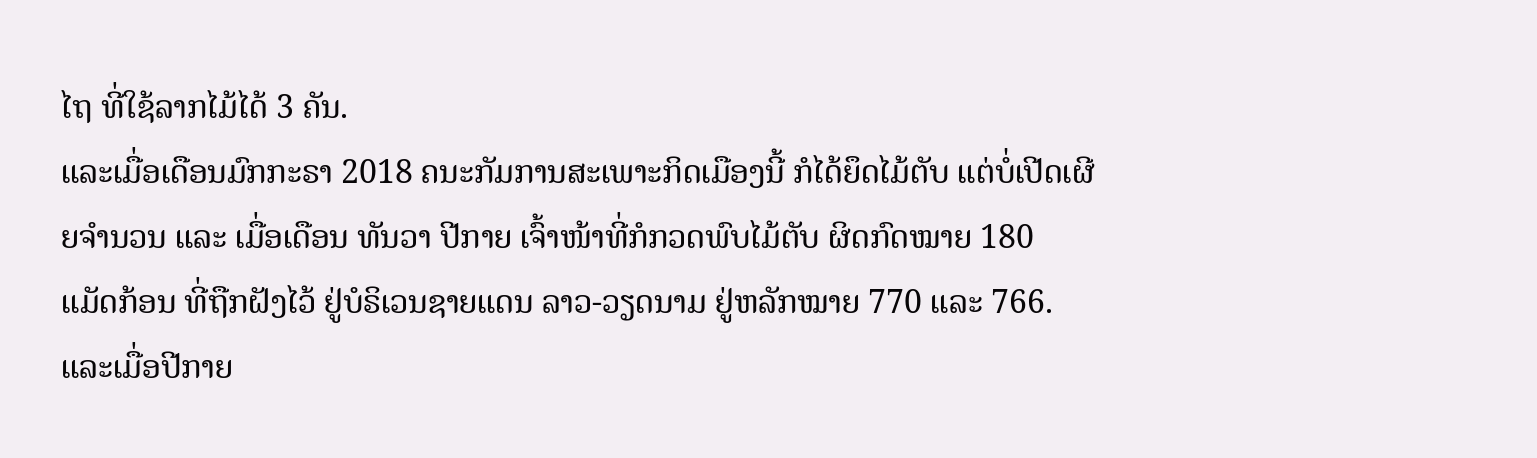ໄຖ ທີ່ໃຊ້ລາກໄມ້ໄດ້ 3 ຄັນ.
ແລະເມື່ອເດືອນມົກກະຣາ 2018 ຄນະກັມການສະເພາະກິດເມືອງນີ້ ກໍໄດ້ຍຶດໄມ້ຕັບ ແຕ່ບໍ່ເປີດເຜີຍຈໍານວນ ແລະ ເມື່ອເດືອນ ທັນວາ ປີກາຍ ເຈົ້າໜ້າທີ່ກໍກວດພົບໄມ້ຕັບ ຜິດກົດໝາຍ 180 ແມັດກ້ອນ ທີ່ຖືກຝັງໄວ້ ຢູ່ບໍຣິເວນຊາຍແດນ ລາວ-ວຽດນາມ ຢູ່ຫລັກໝາຍ 770 ແລະ 766.
ແລະເມື່ອປີກາຍ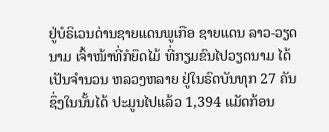ຢູ່ບໍຣິເວນດ່ານຊາຍແດນພູເກືອ ຊາຍແດນ ລາວ-ວຽດນາມ ເຈົ້າໜ້າທີ່ກໍຍຶດໄມ້ ທີ່ກຽມຂົນໄປວຽດນາມ ໄດ້ເປັນຈໍານວນ ຫລວງຫລາຍ ຢູ່ໃນຣົດບັນທຸກ 27 ຄັນ ຊຶ່ງໃນນັ້ນໄດ້ ປະມູນໄປແລ້ວ 1,394 ແມັດກ້ອນ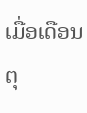ເມື່ອເດືອນຕຸ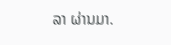ລາ ຜ່ານມາ.